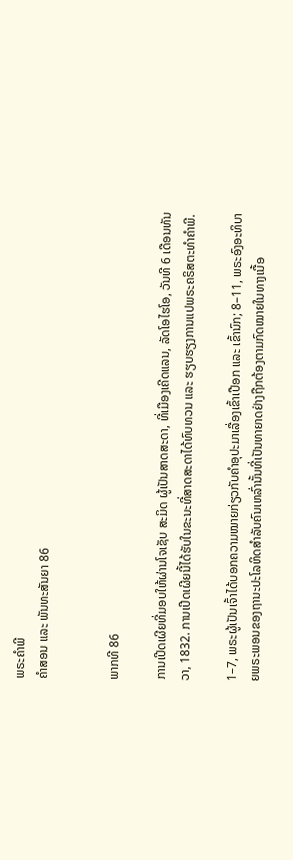ພຣະຄຳພີ
ຄຳສອນ ແລະ ພັນທະສັນຍາ 86


ພາກທີ 86

ການເປີດເຜີຍທີ່ມອບໃຫ້ຜ່ານໂຈເຊັບ ສະມິດ ຜູ້ເປັນສາດສະດາ, ທີ່ເມືອງເຄີດແລນ, ລັດໂອໄຮໂອ, ວັນທີ 6 ເດືອນທັນວາ, 1832. ການເປີດເຜີຍນີ້ໄດ້ຮັບໃນຂະນະທີ່ສາດສະດາໄດ້ທົບທວນ ແລະ ຮຽບຮຽງການແປພຣະຄຣິສຕະທຳຄຳພີ.

1–7, ພຣະຜູ້ເປັນເຈົ້າໄດ້ບອກຄວາມໝາຍກ່ຽວກັບຄຳອຸປະມາເລື່ອງເຂົ້າເປືອກ ແລະ ເຂົ້ານົກ; 8–11, ພຣະອົງອະທິບາຍພຣະພອນຂອງຖານະປະໂລຫິດສຳລັບຄົນເຫລົ່ານັ້ນທີ່ເປັນທາຍາດຢ່າງຖືກຕ້ອງຕາມກົດໝາຍໃນທາງເນື້ອ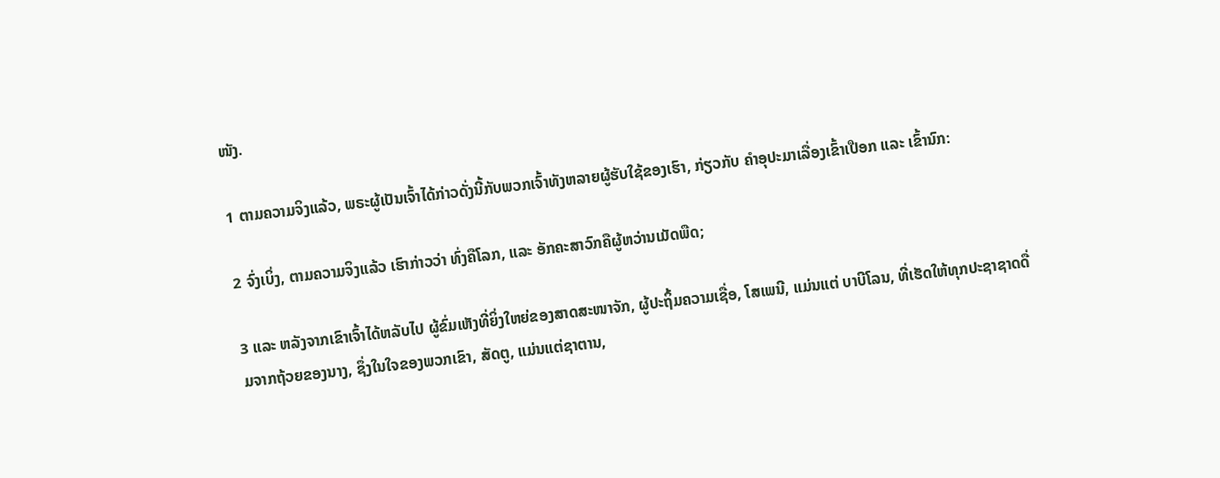ໜັງ.

1 ຕາມຄວາມຈິງແລ້ວ, ພຣະຜູ້ເປັນເຈົ້າໄດ້ກ່າວດັ່ງນີ້ກັບພວກເຈົ້າທັງຫລາຍຜູ້ຮັບໃຊ້ຂອງເຮົາ, ກ່ຽວກັບ ຄຳອຸປະມາເລື່ອງເຂົ້າເປືອກ ແລະ ເຂົ້ານົກ:

2 ຈົ່ງເບິ່ງ, ຕາມຄວາມຈິງແລ້ວ ເຮົາກ່າວວ່າ ທົ່ງຄືໂລກ, ແລະ ອັກຄະສາວົກຄືຜູ້ຫວ່ານເມັດພືດ;

3 ແລະ ຫລັງຈາກເຂົາເຈົ້າໄດ້ຫລັບໄປ ຜູ້ຂົ່ມເຫັງທີ່ຍິ່ງໃຫຍ່ຂອງສາດສະໜາຈັກ, ຜູ້ປະຖິ້ມຄວາມເຊື່ອ, ໂສເພນີ, ແມ່ນແຕ່ ບາບີໂລນ, ທີ່ເຮັດໃຫ້ທຸກປະຊາຊາດດື່ມຈາກຖ້ວຍຂອງນາງ, ຊຶ່ງໃນໃຈຂອງພວກເຂົາ, ສັດຕູ, ແມ່ນແຕ່ຊາຕານ,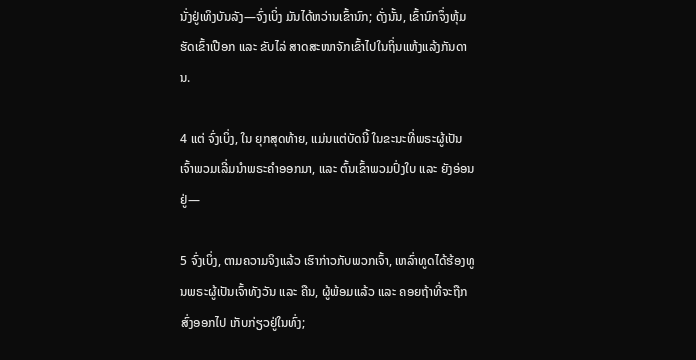ນັ່ງຢູ່ເທິງບັນລັງ—ຈົ່ງເບິ່ງ ມັນໄດ້ຫວ່ານເຂົ້ານົກ; ດັ່ງນັ້ນ, ເຂົ້ານົກຈຶ່ງຫຸ້ມຮັດເຂົ້າເປືອກ ແລະ ຂັບໄລ່ ສາດສະໜາຈັກເຂົ້າໄປໃນຖິ່ນແຫ້ງແລ້ງກັນດານ.

4 ແຕ່ ຈົ່ງເບິ່ງ, ໃນ ຍຸກສຸດທ້າຍ, ແມ່ນແຕ່ບັດນີ້ ໃນຂະນະທີ່ພຣະຜູ້ເປັນເຈົ້າພວມເລີ່ມນຳພຣະຄຳອອກມາ, ແລະ ຕົ້ນເຂົ້າພວມປົ່ງໃບ ແລະ ຍັງອ່ອນຢູ່—

5 ຈົ່ງເບິ່ງ, ຕາມຄວາມຈິງແລ້ວ ເຮົາກ່າວກັບພວກເຈົ້າ, ເຫລົ່າທູດໄດ້ຮ້ອງທູນພຣະຜູ້ເປັນເຈົ້າທັງວັນ ແລະ ຄືນ, ຜູ້ພ້ອມແລ້ວ ແລະ ຄອຍຖ້າທີ່ຈະຖືກສົ່ງອອກໄປ ເກັບກ່ຽວຢູ່ໃນທົ່ງ;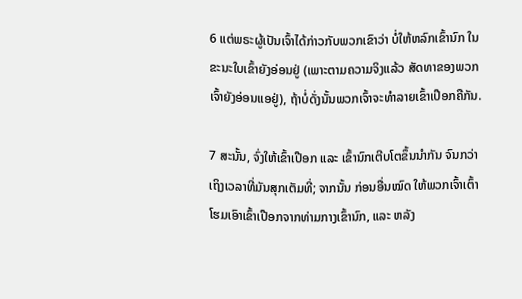6 ແຕ່ພຣະຜູ້ເປັນເຈົ້າໄດ້ກ່າວກັບພວກເຂົາວ່າ ບໍ່ໃຫ້ຫລົກເຂົ້ານົກ ໃນຂະນະໃບເຂົ້າຍັງອ່ອນຢູ່ (ເພາະຕາມຄວາມຈິງແລ້ວ ສັດທາຂອງພວກເຈົ້າຍັງອ່ອນແອຢູ່), ຖ້າບໍ່ດັ່ງນັ້ນພວກເຈົ້າຈະທຳລາຍເຂົ້າເປືອກຄືກັນ.

7 ສະນັ້ນ, ຈົ່ງໃຫ້ເຂົ້າເປືອກ ແລະ ເຂົ້ານົກເຕີບໂຕຂຶ້ນນຳກັນ ຈົນກວ່າເຖິງເວລາທີ່ມັນສຸກເຕັມທີ່; ຈາກນັ້ນ ກ່ອນອື່ນໝົດ ໃຫ້ພວກເຈົ້າເຕົ້າໂຮມເອົາເຂົ້າເປືອກຈາກທ່າມກາງເຂົ້ານົກ, ແລະ ຫລັງ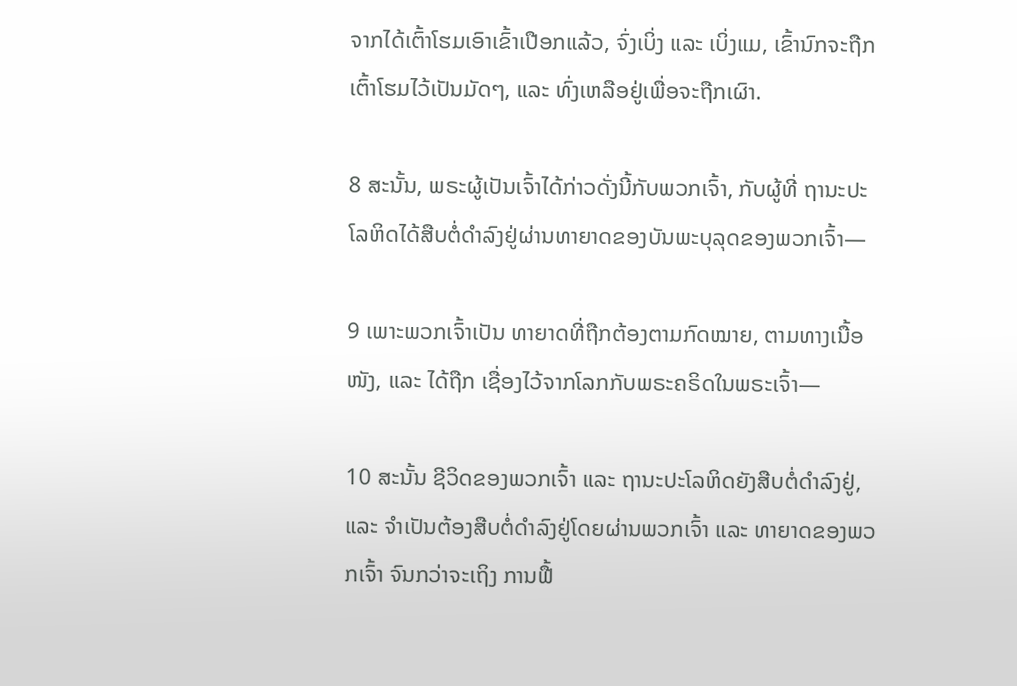ຈາກໄດ້ເຕົ້າໂຮມເອົາເຂົ້າເປືອກແລ້ວ, ຈົ່ງເບິ່ງ ແລະ ເບິ່ງແມ, ເຂົ້ານົກຈະຖືກເຕົ້າໂຮມໄວ້ເປັນມັດໆ, ແລະ ທົ່ງເຫລືອຢູ່ເພື່ອຈະຖືກເຜົາ.

8 ສະນັ້ນ, ພຣະຜູ້ເປັນເຈົ້າໄດ້ກ່າວດັ່ງນີ້ກັບພວກເຈົ້າ, ກັບຜູ້ທີ່ ຖານະປະໂລຫິດໄດ້ສືບຕໍ່ດຳລົງຢູ່ຜ່ານທາຍາດຂອງບັນພະບຸລຸດຂອງພວກເຈົ້າ—

9 ເພາະພວກເຈົ້າເປັນ ທາຍາດທີ່ຖືກຕ້ອງຕາມກົດໝາຍ, ຕາມທາງເນື້ອໜັງ, ແລະ ໄດ້ຖືກ ເຊື່ອງໄວ້ຈາກໂລກກັບພຣະຄຣິດໃນພຣະເຈົ້າ—

10 ສະນັ້ນ ຊີວິດຂອງພວກເຈົ້າ ແລະ ຖານະປະໂລຫິດຍັງສືບຕໍ່ດຳລົງຢູ່, ແລະ ຈຳເປັນຕ້ອງສືບຕໍ່ດຳລົງຢູ່ໂດຍຜ່ານພວກເຈົ້າ ແລະ ທາຍາດຂອງພວກເຈົ້າ ຈົນກວ່າຈະເຖິງ ການຟື້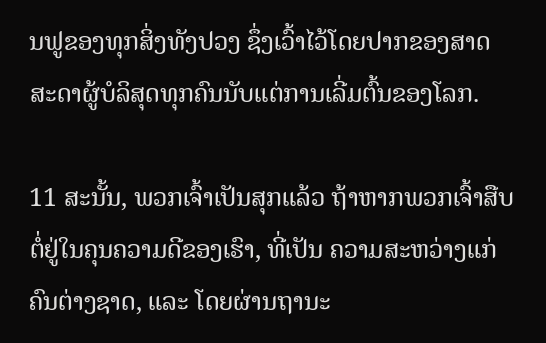ນຟູຂອງທຸກສິ່ງທັງປວງ ຊຶ່ງເວົ້າໄວ້ໂດຍປາກຂອງສາດສະດາຜູ້ບໍລິສຸດທຸກຄົນນັບແຕ່ການເລີ່ມຕົ້ນຂອງໂລກ.

11 ສະນັ້ນ, ພວກເຈົ້າເປັນສຸກແລ້ວ ຖ້າຫາກພວກເຈົ້າສືບຕໍ່ຢູ່ໃນຄຸນຄວາມດີຂອງເຮົາ, ທີ່ເປັນ ຄວາມສະຫວ່າງແກ່ຄົນຕ່າງຊາດ, ແລະ ໂດຍຜ່ານຖານະ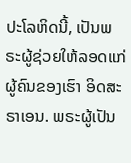ປະໂລຫິດນີ້, ເປັນພຣະຜູ້ຊ່ວຍໃຫ້ລອດແກ່ຜູ້ຄົນຂອງເຮົາ ອິດສະຣາເອນ. ພຣະຜູ້ເປັນ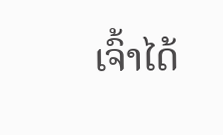ເຈົ້າໄດ້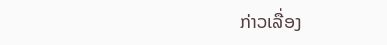ກ່າວເລື່ອງ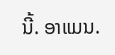ນີ້. ອາແມນ.